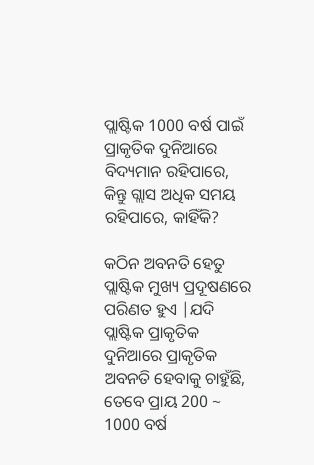ପ୍ଲାଷ୍ଟିକ 1000 ବର୍ଷ ପାଇଁ ପ୍ରାକୃତିକ ଦୁନିଆରେ ବିଦ୍ୟମାନ ରହିପାରେ, କିନ୍ତୁ ଗ୍ଲାସ ଅଧିକ ସମୟ ରହିପାରେ, କାହିଁକି?

କଠିନ ଅବନତି ହେତୁ ପ୍ଲାଷ୍ଟିକ ମୁଖ୍ୟ ପ୍ରଦୂଷଣରେ ପରିଣତ ହୁଏ |ଯଦି ପ୍ଲାଷ୍ଟିକ ପ୍ରାକୃତିକ ଦୁନିଆରେ ପ୍ରାକୃତିକ ଅବନତି ହେବାକୁ ଚାହୁଁଛି, ତେବେ ପ୍ରାୟ 200 ~ 1000 ବର୍ଷ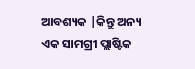ଆବଶ୍ୟକ |କିନ୍ତୁ ଅନ୍ୟ ଏକ ସାମଗ୍ରୀ ପ୍ଲାଷ୍ଟିକ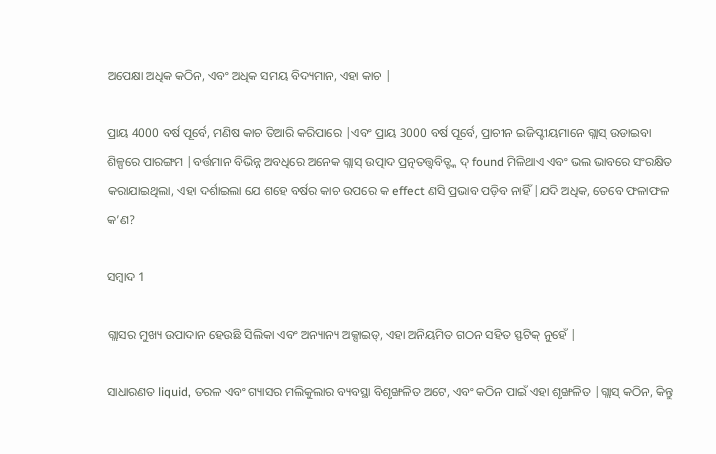ଅପେକ୍ଷା ଅଧିକ କଠିନ, ଏବଂ ଅଧିକ ସମୟ ବିଦ୍ୟମାନ, ଏହା କାଚ |

ପ୍ରାୟ 4000 ବର୍ଷ ପୂର୍ବେ, ମଣିଷ କାଚ ତିଆରି କରିପାରେ |ଏବଂ ପ୍ରାୟ 3000 ବର୍ଷ ପୂର୍ବେ, ପ୍ରାଚୀନ ଇଜିପ୍ଟୀୟମାନେ ଗ୍ଲାସ୍ ଉଡାଇବା ଶିଳ୍ପରେ ପାରଙ୍ଗମ |ବର୍ତ୍ତମାନ ବିଭିନ୍ନ ଅବଧିରେ ଅନେକ ଗ୍ଲାସ୍ ଉତ୍ପାଦ ପ୍ରତ୍ନତତ୍ତ୍ୱବିତ୍ଙ୍କ ଦ୍ found ମିଳିଥାଏ ଏବଂ ଭଲ ଭାବରେ ସଂରକ୍ଷିତ କରାଯାଇଥିଲା, ଏହା ଦର୍ଶାଇଲା ଯେ ଶହେ ବର୍ଷର କାଚ ଉପରେ କ effect ଣସି ପ୍ରଭାବ ପଡ଼ିବ ନାହିଁ |ଯଦି ଅଧିକ, ତେବେ ଫଳାଫଳ କ’ଣ?

ସମ୍ବାଦ 1

ଗ୍ଲାସର ମୁଖ୍ୟ ଉପାଦାନ ହେଉଛି ସିଲିକା ଏବଂ ଅନ୍ୟାନ୍ୟ ଅକ୍ସାଇଡ୍, ଏହା ଅନିୟମିତ ଗଠନ ସହିତ ସ୍ଫଟିକ୍ ନୁହେଁ |

ସାଧାରଣତ liquid, ତରଳ ଏବଂ ଗ୍ୟାସର ମଲିକୁଲାର ବ୍ୟବସ୍ଥା ବିଶୃଙ୍ଖଳିତ ଅଟେ, ଏବଂ କଠିନ ପାଇଁ ଏହା ଶୃଙ୍ଖଳିତ |ଗ୍ଲାସ୍ କଠିନ, କିନ୍ତୁ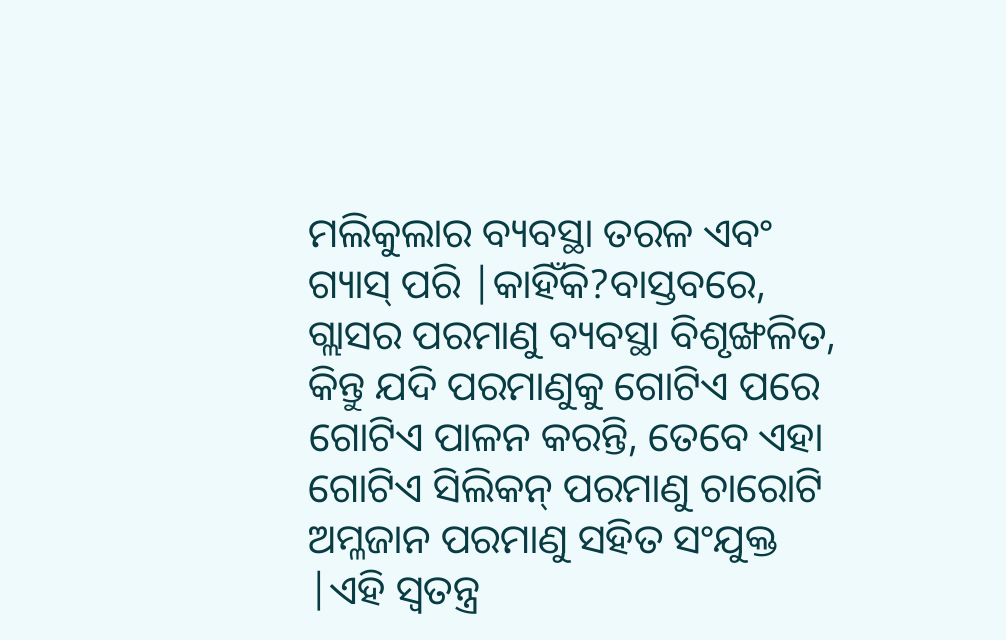ମଲିକୁଲାର ବ୍ୟବସ୍ଥା ତରଳ ଏବଂ ଗ୍ୟାସ୍ ପରି |କାହିଁକି?ବାସ୍ତବରେ, ଗ୍ଲାସର ପରମାଣୁ ବ୍ୟବସ୍ଥା ବିଶୃଙ୍ଖଳିତ, କିନ୍ତୁ ଯଦି ପରମାଣୁକୁ ଗୋଟିଏ ପରେ ଗୋଟିଏ ପାଳନ କରନ୍ତି, ତେବେ ଏହା ଗୋଟିଏ ସିଲିକନ୍ ପରମାଣୁ ଚାରୋଟି ଅମ୍ଳଜାନ ପରମାଣୁ ସହିତ ସଂଯୁକ୍ତ |ଏହି ସ୍ୱତନ୍ତ୍ର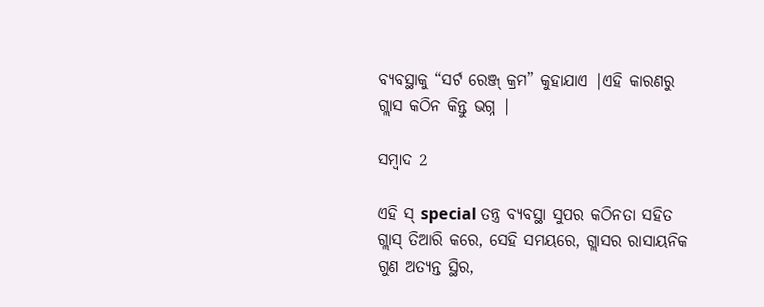ବ୍ୟବସ୍ଥାକୁ “ସର୍ଟ ରେଞ୍ଜ୍ କ୍ରମ” କୁହାଯାଏ |ଏହି କାରଣରୁ ଗ୍ଲାସ କଠିନ କିନ୍ତୁ ଭଗ୍ନ |

ସମ୍ବାଦ 2

ଏହି ସ୍ special ତନ୍ତ୍ର ବ୍ୟବସ୍ଥା ସୁପର କଠିନତା ସହିତ ଗ୍ଲାସ୍ ତିଆରି କରେ, ସେହି ସମୟରେ, ଗ୍ଲାସର ରାସାୟନିକ ଗୁଣ ଅତ୍ୟନ୍ତ ସ୍ଥିର,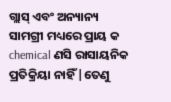ଗ୍ଲାସ୍ ଏବଂ ଅନ୍ୟାନ୍ୟ ସାମଗ୍ରୀ ମଧ୍ୟରେ ପ୍ରାୟ କ chemical ଣସି ରାସାୟନିକ ପ୍ରତିକ୍ରିୟା ନାହିଁ |ତେଣୁ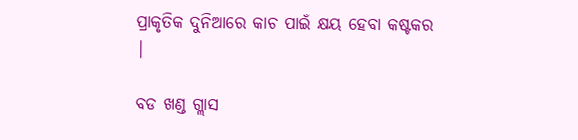ପ୍ରାକୃତିକ ଦୁନିଆରେ କାଚ ପାଇଁ କ୍ଷୟ ହେବା କଷ୍ଟକର |

ବଡ ଖଣ୍ଡ ଗ୍ଲାସ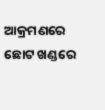ଆକ୍ରମଣରେ ଛୋଟ ଖଣ୍ଡରେ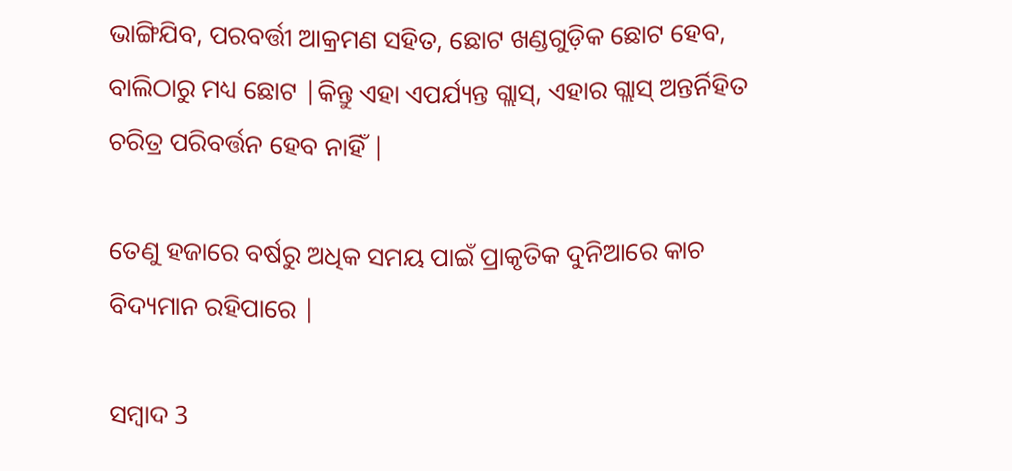ଭାଙ୍ଗିଯିବ, ପରବର୍ତ୍ତୀ ଆକ୍ରମଣ ସହିତ, ଛୋଟ ଖଣ୍ଡଗୁଡ଼ିକ ଛୋଟ ହେବ, ବାଲିଠାରୁ ମଧ୍ୟ ଛୋଟ |କିନ୍ତୁ ଏହା ଏପର୍ଯ୍ୟନ୍ତ ଗ୍ଲାସ୍, ଏହାର ଗ୍ଲାସ୍ ଅନ୍ତର୍ନିହିତ ଚରିତ୍ର ପରିବର୍ତ୍ତନ ହେବ ନାହିଁ |

ତେଣୁ ହଜାରେ ବର୍ଷରୁ ଅଧିକ ସମୟ ପାଇଁ ପ୍ରାକୃତିକ ଦୁନିଆରେ କାଚ ବିଦ୍ୟମାନ ରହିପାରେ |

ସମ୍ବାଦ 3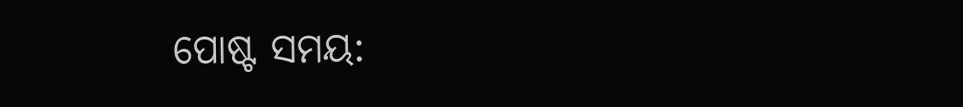ପୋଷ୍ଟ ସମୟ: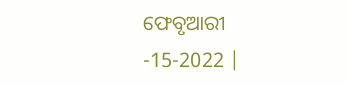ଫେବୃଆରୀ -15-2022 |